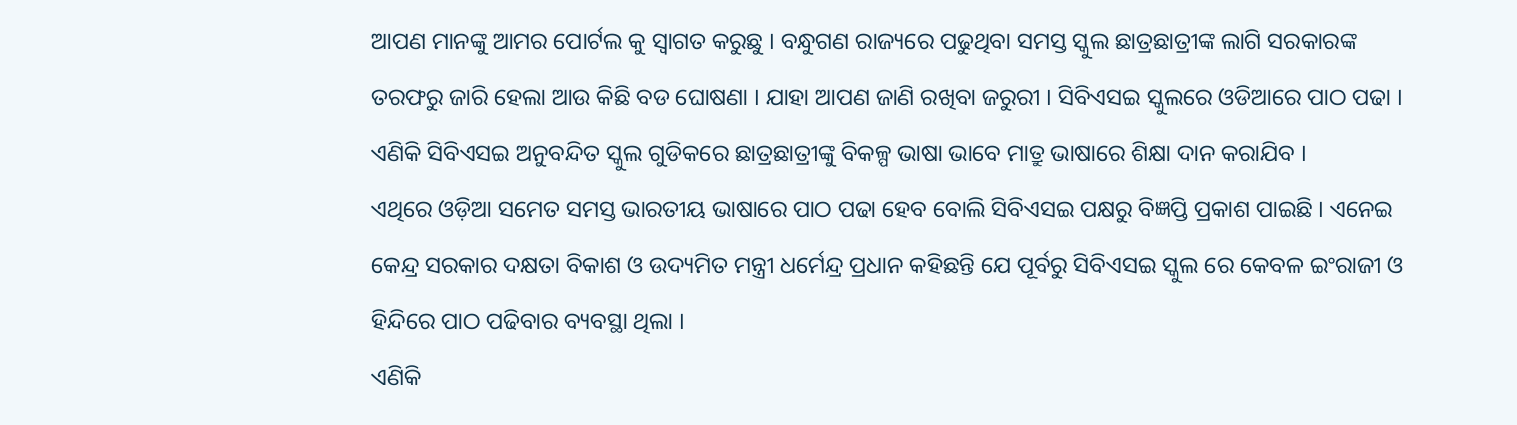ଆପଣ ମାନଙ୍କୁ ଆମର ପୋର୍ଟଲ କୁ ସ୍ୱାଗତ କରୁଛୁ । ବନ୍ଧୁଗଣ ରାଜ୍ୟରେ ପଢୁଥିବା ସମସ୍ତ ସ୍କୁଲ ଛାତ୍ରଛାତ୍ରୀଙ୍କ ଲାଗି ସରକାରଙ୍କ ତରଫରୁ ଜାରି ହେଲା ଆଉ କିଛି ବଡ ଘୋଷଣା । ଯାହା ଆପଣ ଜାଣି ରଖିବା ଜରୁରୀ । ସିବିଏସଇ ସ୍କୁଲରେ ଓଡିଆରେ ପାଠ ପଢା । ଏଣିକି ସିବିଏସଇ ଅନୁବନ୍ଦିତ ସ୍କୁଲ ଗୁଡିକରେ ଛାତ୍ରଛାତ୍ରୀଙ୍କୁ ବିକଳ୍ପ ଭାଷା ଭାବେ ମାତ୍ରୁ ଭାଷାରେ ଶିକ୍ଷା ଦାନ କରାଯିବ ।
ଏଥିରେ ଓଡ଼ିଆ ସମେତ ସମସ୍ତ ଭାରତୀୟ ଭାଷାରେ ପାଠ ପଢା ହେବ ବୋଲି ସିବିଏସଇ ପକ୍ଷରୁ ବିଜ୍ଞପ୍ତି ପ୍ରକାଶ ପାଇଛି । ଏନେଇ କେନ୍ଦ୍ର ସରକାର ଦକ୍ଷତା ବିକାଶ ଓ ଉଦ୍ୟମିତ ମନ୍ତ୍ରୀ ଧର୍ମେନ୍ଦ୍ର ପ୍ରଧାନ କହିଛନ୍ତି ଯେ ପୂର୍ବରୁ ସିବିଏସଇ ସ୍କୁଲ ରେ କେବଳ ଇଂରାଜୀ ଓ ହିନ୍ଦିରେ ପାଠ ପଢିବାର ବ୍ୟବସ୍ଥା ଥିଲା ।
ଏଣିକି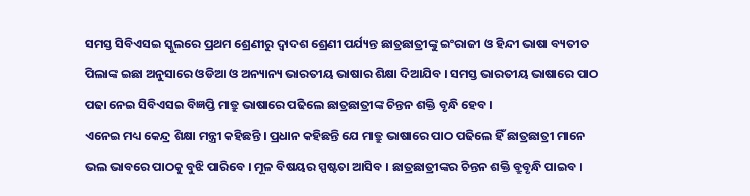ସମସ୍ତ ସିବିଏସଇ ସ୍କୁଲରେ ପ୍ରଥମ ଶ୍ରେଣୀରୁ ଦ୍ୱାଦଶ ଶ୍ରେଣୀ ପର୍ଯ୍ୟନ୍ତ ଛାତ୍ରଛାତ୍ରୀଙ୍କୁ ଇଂରାଜୀ ଓ ହିନ୍ଦୀ ଭାଷା ବ୍ୟତୀତ ପିଲାଙ୍କ ଇଛା ଅନୁସାରେ ଓଡିଆ ଓ ଅନ୍ୟାନ୍ୟ ଭାରତୀୟ ଭାଷାର ଶିକ୍ଷା ଦିଆଯିବ । ସମସ୍ତ ଭାରତୀୟ ଭାଷାରେ ପାଠ ପଢା ନେଇ ସିବିଏସଇ ବିଜ୍ଞପ୍ତି ମାତ୍ରୁ ଭାଷାରେ ପଢିଲେ ଛାତ୍ରଛାତ୍ରୀଙ୍କ ଚିନ୍ତନ ଶକ୍ତି ବୃନ୍ଧି ହେବ ।
ଏନେଇ ମଧ୍ୟ କେନ୍ଦ୍ର ଶିକ୍ଷା ମନ୍ତ୍ରୀ କହିଛନ୍ତି । ପ୍ରଧାନ କହିଛନ୍ତି ଯେ ମାତ୍ରୁ ଭାଷାରେ ପାଠ ପଢିଲେ ହିଁ ଛାତ୍ରଛାତ୍ରୀ ମାନେ ଭଲ ଭାବରେ ପାଠକୁ ବୁଝି ପାରିବେ । ମୂଳ ବିଷୟର ସ୍ପଷ୍ଟତା ଆସିବ । ଛାତ୍ରଛାତ୍ରୀଙ୍କର ଚିନ୍ତନ ଶକ୍ତି ବ୍ରୁବୃନ୍ଧି ପାଇବ ।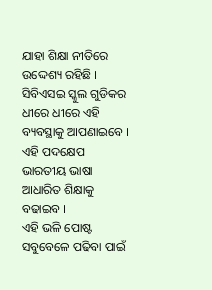ଯାହା ଶିକ୍ଷା ନୀତିରେ ଉଦ୍ଦେଶ୍ୟ ରହିଛି । ସିବିଏସଇ ସ୍କୁଲ ଗୁଡିକର ଧୀରେ ଧୀରେ ଏହି ବ୍ୟବସ୍ଥାକୁ ଆପଣାଇବେ । ଏହି ପଦକ୍ଷେପ ଭାରତୀୟ ଭାଷା ଆଧାରିତ ଶିକ୍ଷାକୁ ବଢାଇବ ।
ଏହି ଭଳି ପୋଷ୍ଟ ସବୁବେଳେ ପଢିବା ପାଇଁ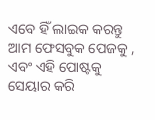ଏବେ ହିଁ ଲାଇକ କରନ୍ତୁ ଆମ ଫେସବୁକ ପେଜକୁ , ଏବଂ ଏହି ପୋଷ୍ଟକୁ ସେୟାର କରି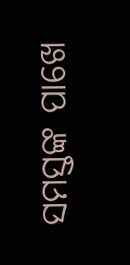ସମସ୍ତଙ୍କ ପାଖେ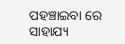ପହଞ୍ଚାଇବା ରେ ସାହାଯ୍ୟ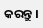କରନ୍ତୁ ।